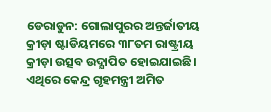ଡେରାଡୁନ: ଗୋଲାପୁରର ଅନ୍ତର୍ଜାତୀୟ କ୍ରୀଡ଼ା ଷ୍ଟାଡିୟମରେ ୩୮ତମ ରାଷ୍ଟ୍ରୀୟ କ୍ରୀଡ଼ା ଉତ୍ସବ ଉଦ୍ଯାପିତ ହୋଇଯାଇଛି। ଏଥିରେ କେନ୍ଦ୍ର ଗୃହମନ୍ତ୍ରୀ ଅମିତ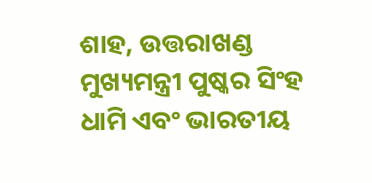ଶାହ, ଉତ୍ତରାଖଣ୍ଡ ମୁଖ୍ୟମନ୍ତ୍ରୀ ପୁଷ୍କର ସିଂହ ଧାମି ଏବଂ ଭାରତୀୟ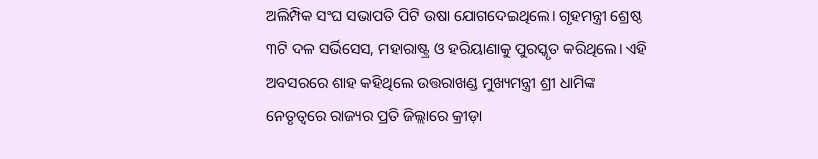ଅଲିମ୍ପିକ ସଂଘ ସଭାପତି ପିଟି ଉଷା ଯୋଗଦେଇଥିଲେ। ଗୃହମନ୍ତ୍ରୀ ଶ୍ରେଷ୍ଠ ୩ଟି ଦଳ ସର୍ଭିସେସ, ମହାରାଷ୍ଟ୍ର ଓ ହରିୟାଣାକୁ ପୁରସ୍କୃତ କରିଥିଲେ। ଏହି ଅବସରରେ ଶାହ କହିଥିଲେ ଉତ୍ତରାଖଣ୍ଡ ମୁଖ୍ୟମନ୍ତ୍ରୀ ଶ୍ରୀ ଧାମିଙ୍କ ନେତୃତ୍ବରେ ରାଜ୍ୟର ପ୍ରତି ଜିଲ୍ଲାରେ କ୍ରୀଡ଼ା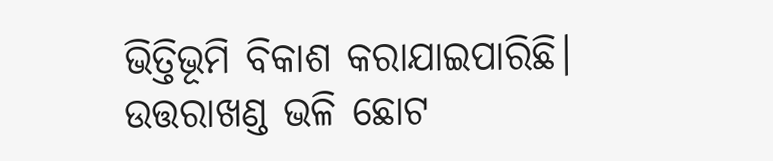ଭିତ୍ତିଭୂମି ବିକାଶ କରାଯାଇପାରିଛି।
ଉତ୍ତରାଖଣ୍ଡ ଭଳି ଛୋଟ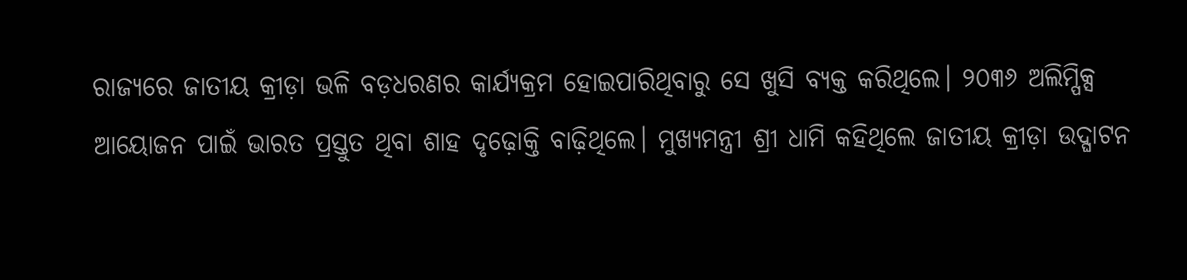ରାଜ୍ୟରେ ଜାତୀୟ କ୍ରୀଡ଼ା ଭଳି ବଡ଼ଧରଣର କାର୍ଯ୍ୟକ୍ରମ ହୋଇପାରିଥିବାରୁ ସେ ଖୁସି ବ୍ୟକ୍ତ କରିଥିଲେ। ୨୦୩୬ ଅଲିମ୍ପିକ୍ସ ଆୟୋଜନ ପାଇଁ ଭାରତ ପ୍ରସ୍ତୁତ ଥିବା ଶାହ ଦୃଢ଼ୋକ୍ତି ବାଢ଼ିଥିଲେ। ମୁଖ୍ୟମନ୍ତ୍ରୀ ଶ୍ରୀ ଧାମି କହିଥିଲେ ଜାତୀୟ କ୍ରୀଡ଼ା ଉଦ୍ଘାଟନ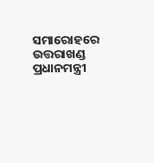ସମାରୋହରେ ଉତ୍ତରାଖଣ୍ଡ ପ୍ରଧାନମନ୍ତ୍ରୀ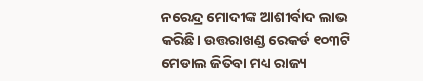ନରେନ୍ଦ୍ର ମୋଦୀଙ୍କ ଆଶୀର୍ବାଦ ଲାଭ କରିଛି। ଉତ୍ତରାଖଣ୍ଡ ରେକର୍ଡ ୧୦୩ଟି ମେଡାଲ ଜିତିବା ମଧ୍ୟ ରାଜ୍ୟ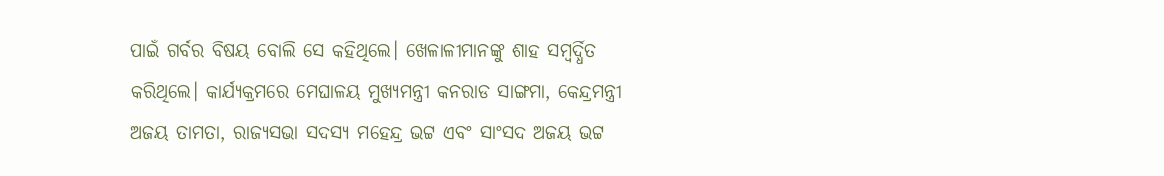ପାଇଁ ଗର୍ବର ବିଷୟ ବୋଲି ସେ କହିଥିଲେ। ଖେଳାଳୀମାନଙ୍କୁ ଶାହ ସମ୍ବର୍ଦ୍ଧିତ କରିଥିଲେ। କାର୍ଯ୍ୟକ୍ରମରେ ମେଘାଳୟ ମୁଖ୍ୟମନ୍ତ୍ରୀ କନରାଡ ସାଙ୍ଗମା, କେନ୍ଦ୍ରମନ୍ତ୍ରୀ ଅଜୟ ତାମତା, ରାଜ୍ୟସଭା ସଦସ୍ୟ ମହେନ୍ଦ୍ର ଭଟ୍ଟ ଏବଂ ସାଂସଦ ଅଜୟ ଭଟ୍ଟ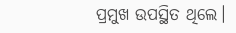ପ୍ରମୁଖ ଉପସ୍ଥିତ ଥିଲେ।